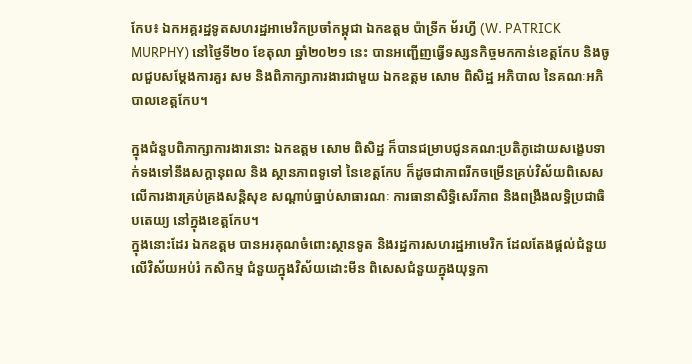កែប៖ ឯកអគ្គរដ្ឋទូតសហរដ្ឋអាមេរិកប្រចាំកម្ពុជា ឯកឧត្ដម ប៉ាទ្រីក ម័រហ្វី (W. PATRICK MURPHY) នៅថ្ងៃទី២០ ខែតុលា ឆ្នាំ២០២១ នេះ បានអញ្ជើញធ្វើទស្សនកិច្ចមកកាន់ខេត្តកែប និងចូលជួបសម្តែងការគួរ សម និងពិភាក្សាការងារជាមួយ ឯកឧត្តម សោម ពិសិដ្ឋ អភិបាល នៃគណៈអភិបាលខេត្តកែប។

ក្នុងជំនួបពិភាក្សាការងារនោះ ឯកឧត្តម សោម ពិសិដ្ឋ ក៏បានជម្រាបជូនគណ:ប្រតិភូដោយសង្ខេបទាក់ទងទៅនឹងសក្តានុពល និង ស្ថានភាពទូទៅ នៃខេត្តកែប ក៏ដូចជាភាពរីកចម្រើនគ្រប់វិស័យពិសេសលើការងារគ្រប់គ្រងសន្តិសុខ សណ្តាប់ធ្នាប់សាធារណៈ ការធានាសិទ្ធិសេរីភាព និងពង្រឹងលទ្ធិប្រជាធិបតេយ្យ នៅក្នុងខេត្តកែប។
ក្នុងនោះដែរ ឯកឧត្តម បានអរគុណចំពោះស្ថានទូត និងរដ្ឋការសហរដ្ឋអាមេរិក ដែលតែងផ្តល់ជំនួយ លើវិស័យអប់រំ កសិកម្ម ជំនួយក្នុងវិស័យដោះមីន ពិសេសជំនួយក្នុងយុទ្ធកា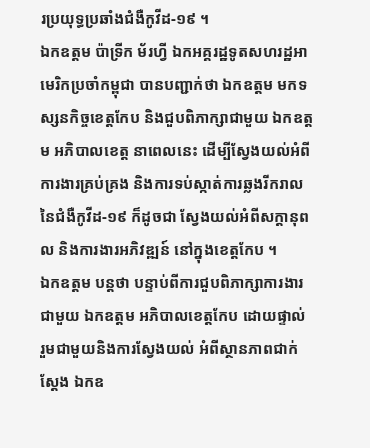រប្រយុទ្ធប្រឆាំងជំងឺកូវីដ-១៩ ។
ឯកឧត្ដម ប៉ាទ្រីក ម័រហ្វី ឯកអគ្គរដ្ឋទូតសហរដ្ឋអាមេរិកប្រចាំកម្ពុជា បានបញ្ជាក់ថា ឯកឧត្ដម មកទស្សនកិច្ចខេត្តកែប និងជួបពិភាក្សាជាមួយ ឯកឧត្ដម អភិបាលខេត្ត នាពេលនេះ ដើម្បីស្វែងយល់អំពីការងារគ្រប់គ្រង និងការទប់ស្កាត់ការឆ្លងរីករាល នៃជំងឺកូវីដ-១៩ ក៏ដូចជា ស្វែងយល់អំពីសក្តានុពល និងការងារអភិវឌ្ឍន៍ នៅក្នុងខេត្តកែប ។
ឯកឧត្ដម បន្តថា បន្ទាប់ពីការជួបពិភាក្សាការងារជាមួយ ឯកឧត្ដម អភិបាលខេត្តកែប ដោយផ្ទាល់ រួមជាមួយនិងការស្វែងយល់ អំពីស្ថានភាពជាក់ស្ដែង ឯកឧ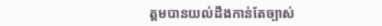ត្ដមបានយល់ដឹងកាន់តែច្បាស់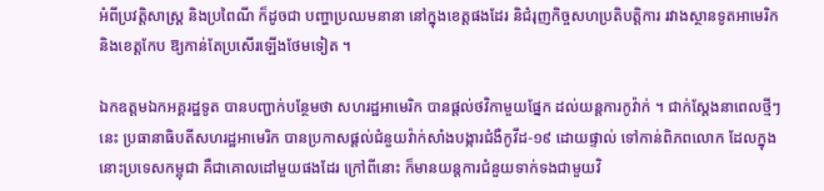អំពីប្រវត្តិសាស្ត្រ និងប្រពៃណី ក៏ដូចជា បញ្ហាប្រឈមនានា នៅក្នុងខេត្តផងដែរ និជំរុញកិច្ចសហប្រតិបត្តិការ រវាងស្ថានទូតអាមេរិក និងខេត្តកែប ឱ្យកាន់តែប្រសើរឡើងថែមទៀត ។

ឯកឧត្តមឯកអគ្គរដ្ឋទូត បានបញ្ជាក់បន្ថែមថា សហរដ្ឋអាមេរិក បានផ្តល់ថវិកាមួយផ្នែក ដល់យន្តការកូវ៉ាក់ ។ ជាក់ស្ដែងនាពេលថ្មីៗនេះ ប្រធានាធិបតីសហរដ្ឋអាមេរិក បានប្រកាសផ្ដល់ជំនួយវ៉ាក់សាំងបង្ការជំងឺកូវីដ-១៩ ដោយផ្ទាល់ ទៅកាន់ពិភពលោក ដែលក្នុងនោះប្រទេសកម្ពុជា គឺជាគោលដៅមួយផងដែរ ក្រៅពីនោះ ក៏មានយន្តការជំនួយទាក់ទងជាមួយវិ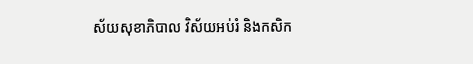ស័យសុខាភិបាល វិស័យអប់រំ និងកសិក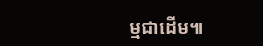ម្មជាដើម៕